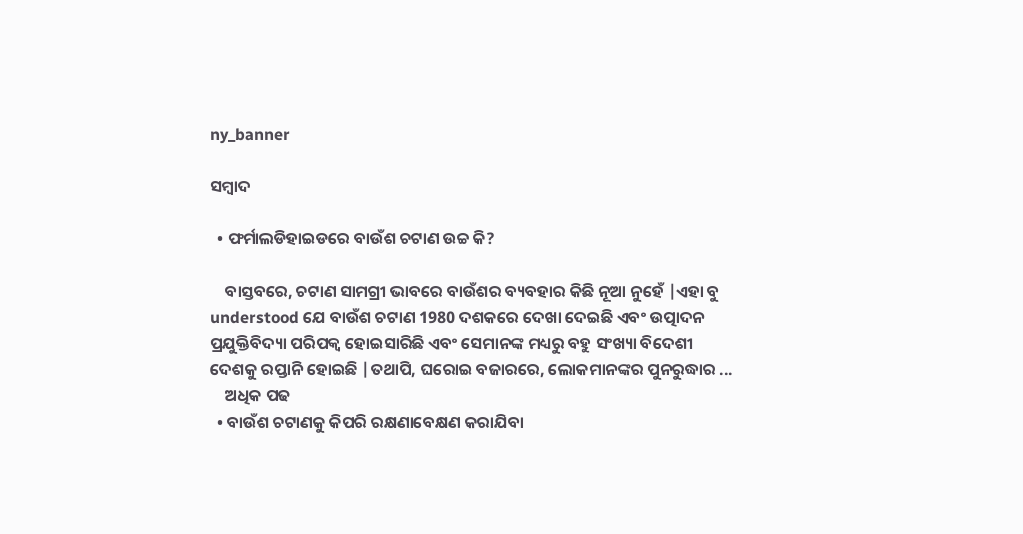ny_banner

ସମ୍ବାଦ

  • ଫର୍ମାଲଡିହାଇଡରେ ବାଉଁଶ ଚଟାଣ ଉଚ୍ଚ କି?

    ବାସ୍ତବରେ, ଚଟାଣ ସାମଗ୍ରୀ ଭାବରେ ବାଉଁଶର ବ୍ୟବହାର କିଛି ନୂଆ ନୁହେଁ |ଏହା ବୁ understood ଯେ ବାଉଁଶ ଚଟାଣ 1980 ଦଶକରେ ଦେଖା ଦେଇଛି ଏବଂ ଉତ୍ପାଦନ ପ୍ରଯୁକ୍ତିବିଦ୍ୟା ପରିପକ୍ୱ ହୋଇସାରିଛି ଏବଂ ସେମାନଙ୍କ ମଧ୍ୟରୁ ବହୁ ସଂଖ୍ୟା ବିଦେଶୀ ଦେଶକୁ ରପ୍ତାନି ହୋଇଛି |ତଥାପି, ଘରୋଇ ବଜାରରେ, ଲୋକମାନଙ୍କର ପୁନରୁଦ୍ଧାର ...
    ଅଧିକ ପଢ
  • ବାଉଁଶ ଚଟାଣକୁ କିପରି ରକ୍ଷଣାବେକ୍ଷଣ କରାଯିବା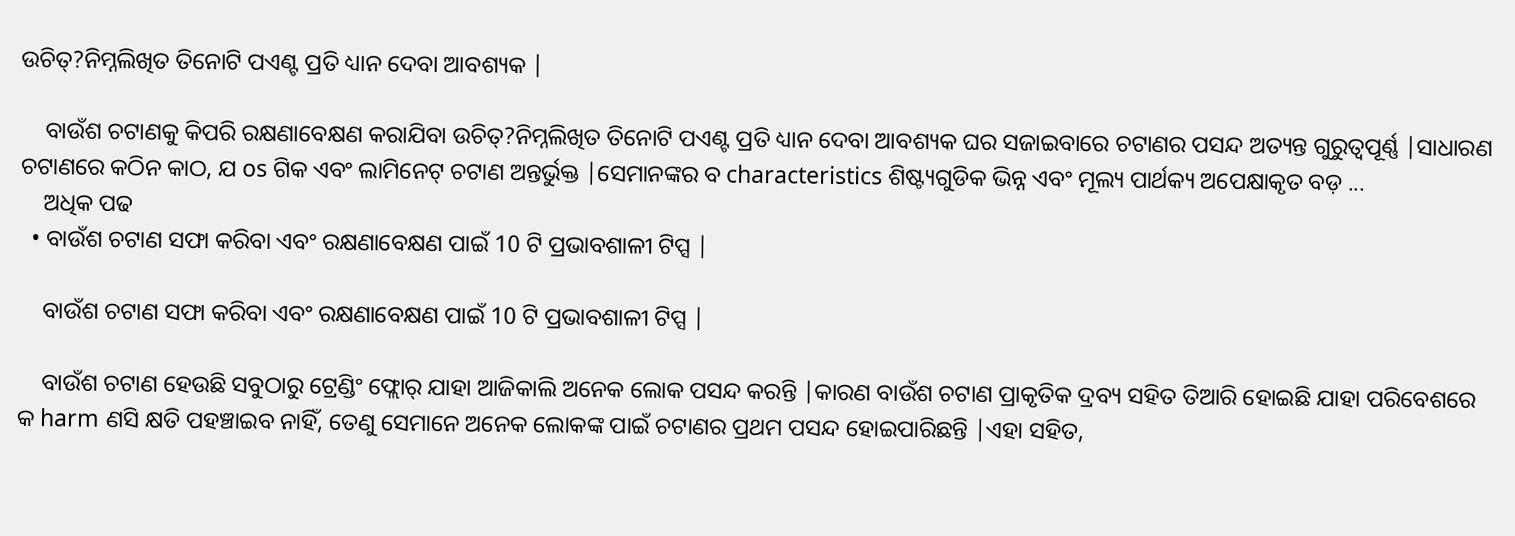ଉଚିତ୍?ନିମ୍ନଲିଖିତ ତିନୋଟି ପଏଣ୍ଟ ପ୍ରତି ଧ୍ୟାନ ଦେବା ଆବଶ୍ୟକ |

    ବାଉଁଶ ଚଟାଣକୁ କିପରି ରକ୍ଷଣାବେକ୍ଷଣ କରାଯିବା ଉଚିତ୍?ନିମ୍ନଲିଖିତ ତିନୋଟି ପଏଣ୍ଟ ପ୍ରତି ଧ୍ୟାନ ଦେବା ଆବଶ୍ୟକ ଘର ସଜାଇବାରେ ଚଟାଣର ପସନ୍ଦ ଅତ୍ୟନ୍ତ ଗୁରୁତ୍ୱପୂର୍ଣ୍ଣ |ସାଧାରଣ ଚଟାଣରେ କଠିନ କାଠ, ଯ os ଗିକ ଏବଂ ଲାମିନେଟ୍ ଚଟାଣ ଅନ୍ତର୍ଭୁକ୍ତ |ସେମାନଙ୍କର ବ characteristics ଶିଷ୍ଟ୍ୟଗୁଡିକ ଭିନ୍ନ ଏବଂ ମୂଲ୍ୟ ପାର୍ଥକ୍ୟ ଅପେକ୍ଷାକୃତ ବଡ଼ ...
    ଅଧିକ ପଢ
  • ବାଉଁଶ ଚଟାଣ ସଫା କରିବା ଏବଂ ରକ୍ଷଣାବେକ୍ଷଣ ପାଇଁ 10 ଟି ପ୍ରଭାବଶାଳୀ ଟିପ୍ସ |

    ବାଉଁଶ ଚଟାଣ ସଫା କରିବା ଏବଂ ରକ୍ଷଣାବେକ୍ଷଣ ପାଇଁ 10 ଟି ପ୍ରଭାବଶାଳୀ ଟିପ୍ସ |

    ବାଉଁଶ ଚଟାଣ ହେଉଛି ସବୁଠାରୁ ଟ୍ରେଣ୍ଡିଂ ଫ୍ଲୋର୍ ଯାହା ଆଜିକାଲି ଅନେକ ଲୋକ ପସନ୍ଦ କରନ୍ତି |କାରଣ ବାଉଁଶ ଚଟାଣ ପ୍ରାକୃତିକ ଦ୍ରବ୍ୟ ସହିତ ତିଆରି ହୋଇଛି ଯାହା ପରିବେଶରେ କ harm ଣସି କ୍ଷତି ପହଞ୍ଚାଇବ ନାହିଁ, ତେଣୁ ସେମାନେ ଅନେକ ଲୋକଙ୍କ ପାଇଁ ଚଟାଣର ପ୍ରଥମ ପସନ୍ଦ ହୋଇପାରିଛନ୍ତି |ଏହା ସହିତ,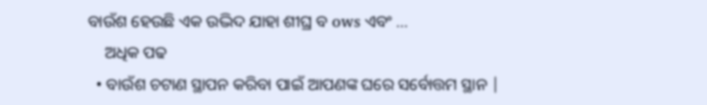ବାଉଁଶ ହେଉଛି ଏକ ଉଦ୍ଭିଦ ଯାହା ଶୀଘ୍ର ବ ows ଏବଂ ...
    ଅଧିକ ପଢ
  • ବାଉଁଶ ଚଟାଣ ସ୍ଥାପନ କରିବା ପାଇଁ ଆପଣଙ୍କ ଘରେ ସର୍ବୋତ୍ତମ ସ୍ଥାନ |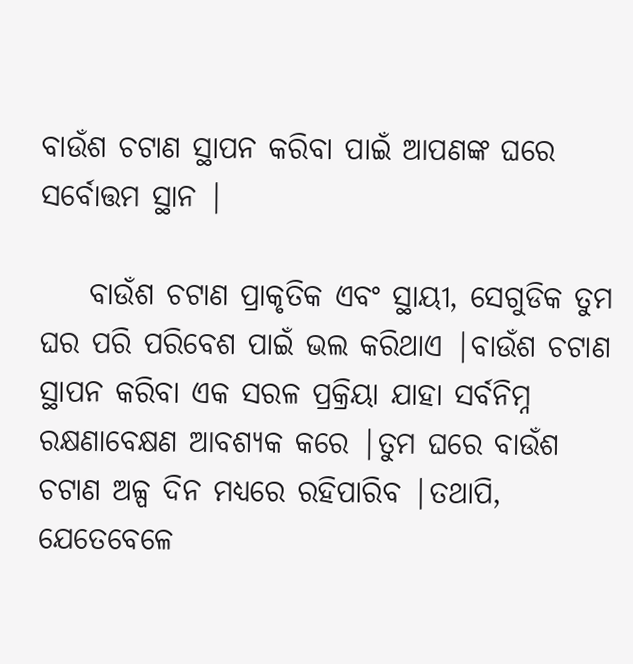ବାଉଁଶ ଚଟାଣ ସ୍ଥାପନ କରିବା ପାଇଁ ଆପଣଙ୍କ ଘରେ ସର୍ବୋତ୍ତମ ସ୍ଥାନ |

    ବାଉଁଶ ଚଟାଣ ପ୍ରାକୃତିକ ଏବଂ ସ୍ଥାୟୀ, ସେଗୁଡିକ ତୁମ ଘର ପରି ପରିବେଶ ପାଇଁ ଭଲ କରିଥାଏ |ବାଉଁଶ ଚଟାଣ ସ୍ଥାପନ କରିବା ଏକ ସରଳ ପ୍ରକ୍ରିୟା ଯାହା ସର୍ବନିମ୍ନ ରକ୍ଷଣାବେକ୍ଷଣ ଆବଶ୍ୟକ କରେ |ତୁମ ଘରେ ବାଉଁଶ ଚଟାଣ ଅଳ୍ପ ଦିନ ମଧ୍ୟରେ ରହିପାରିବ |ତଥାପି, ଯେତେବେଳେ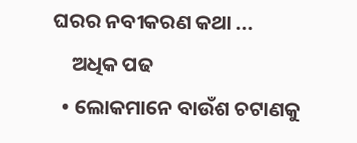ଘରର ନବୀକରଣ କଥା ...
    ଅଧିକ ପଢ
  • ଲୋକମାନେ ବାଉଁଶ ଚଟାଣକୁ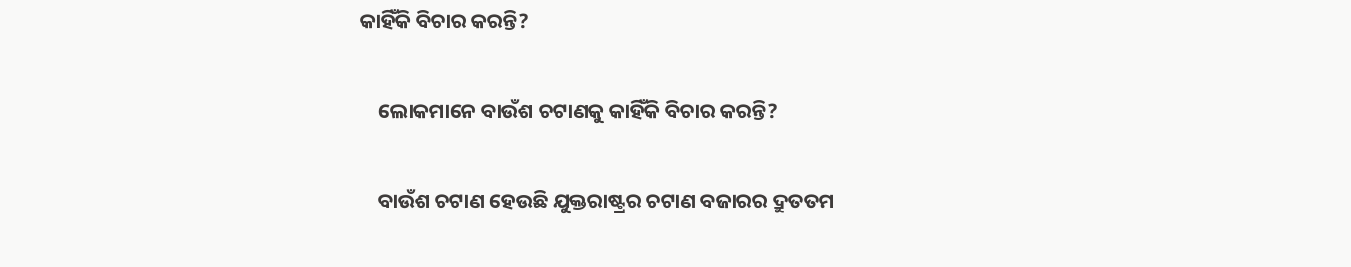କାହିଁକି ବିଚାର କରନ୍ତି?

    ଲୋକମାନେ ବାଉଁଶ ଚଟାଣକୁ କାହିଁକି ବିଚାର କରନ୍ତି?

    ବାଉଁଶ ଚଟାଣ ହେଉଛି ଯୁକ୍ତରାଷ୍ଟ୍ରର ଚଟାଣ ବଜାରର ଦ୍ରୁତତମ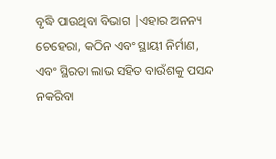ବୃଦ୍ଧି ପାଉଥିବା ବିଭାଗ |ଏହାର ଅନନ୍ୟ ଚେହେରା, କଠିନ ଏବଂ ସ୍ଥାୟୀ ନିର୍ମାଣ, ଏବଂ ସ୍ଥିରତା ଲାଭ ସହିତ ବାଉଁଶକୁ ପସନ୍ଦ ନକରିବା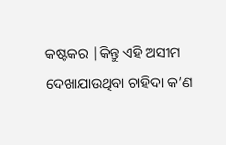କଷ୍ଟକର |କିନ୍ତୁ ଏହି ଅସୀମ ଦେଖାଯାଉଥିବା ଚାହିଦା କ’ଣ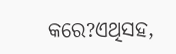କରେ?ଏଥିସହ,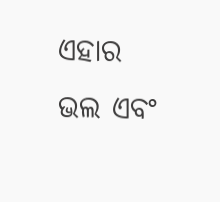ଏହାର ଭଲ ଏବଂ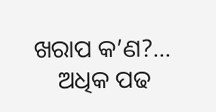ଖରାପ କ’ଣ?...
    ଅଧିକ ପଢ